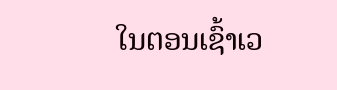ໃນຕອນເຊົ້າເວ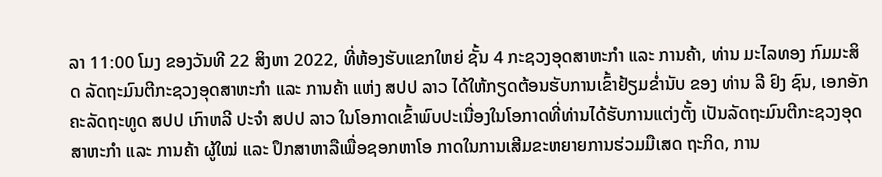ລາ 11:00 ໂມງ ຂອງວັນທີ 22 ສິງຫາ 2022, ທີ່ຫ້ອງຮັບແຂກໃຫຍ່ ຊັ້ນ 4 ກະຊວງອຸດສາຫະກໍາ ແລະ ການຄ້າ, ທ່ານ ມະໄລທອງ ກົມມະສິດ ລັດຖະມົນຕີກະຊວງອຸດສາຫະກໍາ ແລະ ການຄ້າ ແຫ່ງ ສປປ ລາວ ໄດ້ໃຫ້ກຽດຕ້ອນຮັບການເຂົ້າຢ້ຽມຂໍ່ານັບ ຂອງ ທ່ານ ລີ ຢົງ ຊົນ, ເອກອັກຄະລັດຖະທູດ ສປປ ເກົາຫລີ ປະຈໍາ ສປປ ລາວ ໃນໂອກາດເຂົ້າພົບປະເນື່ອງໃນໂອກາດທີ່ທ່ານໄດ້ຮັບການແຕ່ງຕັ້ງ ເປັນລັດຖະມົນຕີກະຊວງອຸດສາຫະກໍາ ແລະ ການຄ້າ ຜູ້ໃໝ່ ແລະ ປຶກສາຫາລືເພື່ອຊອກຫາໂອ ກາດໃນການເສີມຂະຫຍາຍການຮ່ວມມືເສດ ຖະກິດ, ການ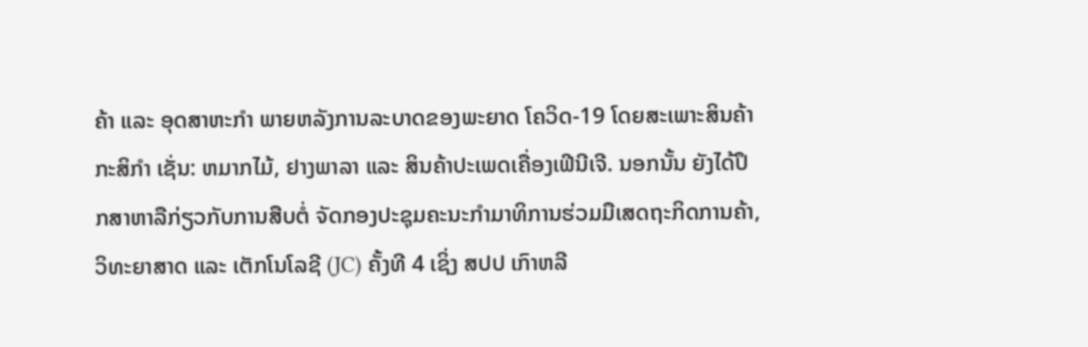ຄ້າ ແລະ ອຸດສາຫະກຳ ພາຍຫລັງການລະບາດຂອງພະຍາດ ໂຄວິດ-19 ໂດຍສະເພາະສິນຄ້າກະສິກຳ ເຊັ່ນ: ຫມາກໄມ້, ຢາງພາລາ ແລະ ສິນຄ້າປະເພດເຄື່ອງເຟີນີເຈີ. ນອກນັ້ນ ຍັງໄດ້ປຶກສາຫາລືກ່ຽວກັບການສືບຕໍ່ ຈັດກອງປະຊຸມຄະນະກຳມາທິການຮ່ວມມືເສດຖະກິດການຄ້າ, ວິທະຍາສາດ ແລະ ເຕັກໂນໂລຊີ (JC) ຄັ້ງທີ 4 ເຊິ່ງ ສປປ ເກົາຫລີ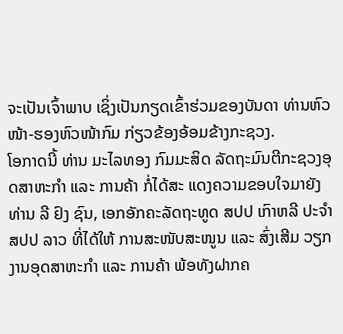ຈະເປັນເຈົ້າພາບ ເຊິ່ງເປັນກຽດເຂົ້າຮ່ວມຂອງບັນດາ ທ່ານຫົວໜ້າ-ຮອງຫົວໜ້າກົມ ກ່ຽວຂ້ອງອ້ອມຂ້າງກະຊວງ.
ໂອກາດນີ້ ທ່ານ ມະໄລທອງ ກົມມະສິດ ລັດຖະມົນຕີກະຊວງອຸດສາຫະກໍາ ແລະ ການຄ້າ ກໍ່ໄດ້ສະ ແດງຄວາມຂອບໃຈມາຍັງ ທ່ານ ລີ ຢົງ ຊົນ, ເອກອັກຄະລັດຖະທູດ ສປປ ເກົາຫລີ ປະຈໍາ ສປປ ລາວ ທີ່ໄດ້ໃຫ້ ການສະໜັບສະໜູນ ແລະ ສົ່ງເສີມ ວຽກງານອຸດສາຫະກຳ ແລະ ການຄ້າ ພ້ອທັງຝາກຄ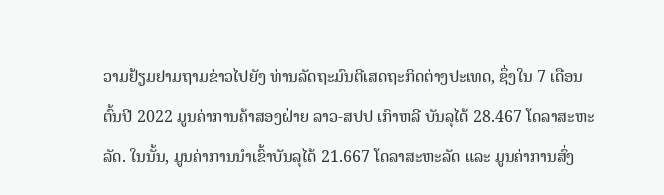ວາມຢ້ຽມຢາມຖາມຂ່າວໄປຍັງ ທ່ານລັດຖະມົນຕີເສດຖະກິດຕ່າງປະເທດ, ຊຶ່ງໃນ 7 ເດືອນ ຕົ້ນປີ 2022 ມູນຄ່າການຄ້າສອງຝ່າຍ ລາວ-ສປປ ເກົາຫລີ ບັນລຸໄດ້ 28.467 ໂດລາສະຫະລັດ. ໃນນັ້ນ, ມູນຄ່າການນໍາເຂົ້າບັນລຸໄດ້ 21.667 ໂດລາສະຫະລັດ ແລະ ມູນຄ່າການສົ່ງ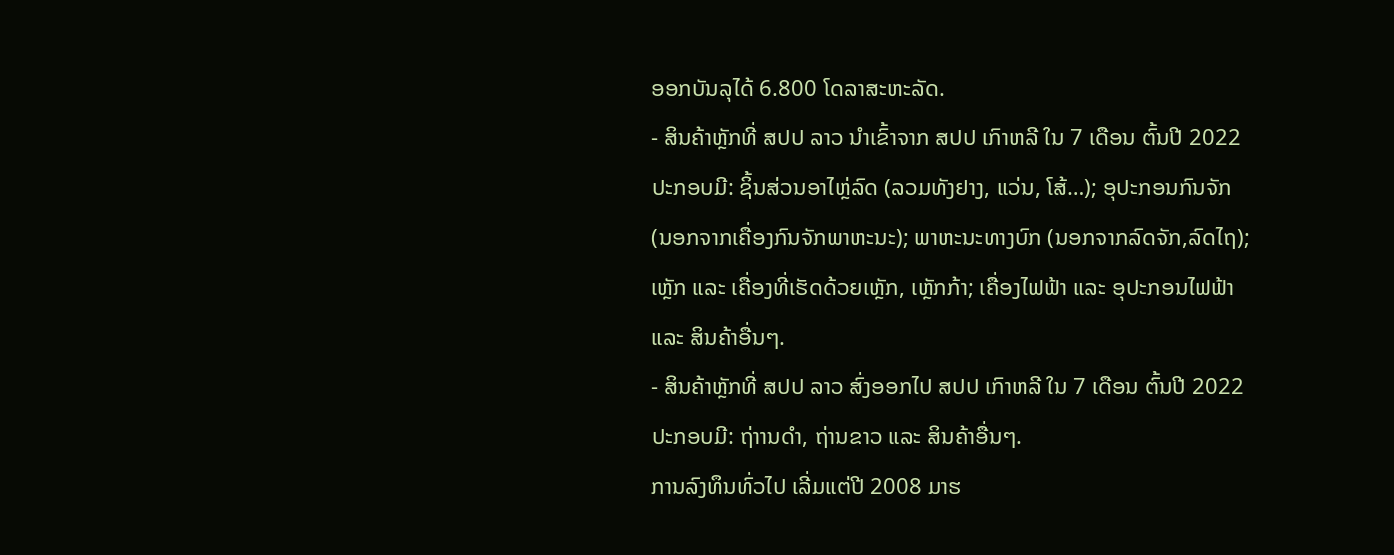ອອກບັນລຸໄດ້ 6.800 ໂດລາສະຫະລັດ.
- ສິນຄ້າຫຼັກທີ່ ສປປ ລາວ ນໍາເຂົ້າຈາກ ສປປ ເກົາຫລີ ໃນ 7 ເດືອນ ຕົ້ນປີ 2022 ປະກອບມີ: ຊິ້ນສ່ວນອາໄຫຼ່ລົດ (ລວມທັງຢາງ, ແວ່ນ, ໂສ້…); ອຸປະກອນກົນຈັກ (ນອກຈາກເຄື່ອງກົນຈັກພາຫະນະ); ພາຫະນະທາງບົກ (ນອກຈາກລົດຈັກ,ລົດໄຖ);ເຫຼັກ ແລະ ເຄື່ອງທີ່ເຮັດດ້ວຍເຫຼັກ, ເຫຼັກກ້າ; ເຄື່ອງໄຟຟ້າ ແລະ ອຸປະກອນໄຟຟ້າ ແລະ ສິນຄ້າອື່ນໆ.
- ສິນຄ້າຫຼັກທີ່ ສປປ ລາວ ສົ່ງອອກໄປ ສປປ ເກົາຫລີ ໃນ 7 ເດືອນ ຕົ້ນປີ 2022 ປະກອບມີ: ຖ່າານດຳ, ຖ່ານຂາວ ແລະ ສິນຄ້າອື່ນໆ.
ການລົງທຶນທົ່ວໄປ ເລີ່ມແຕ່ປີ 2008 ມາຮ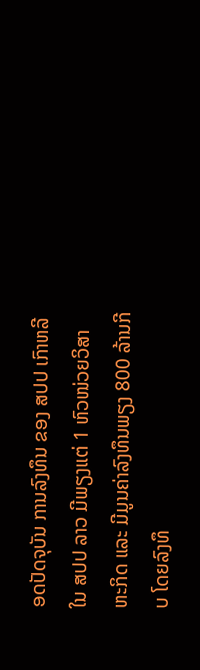ອດປັດຈຸບັນ ການລົງທຶນ ຂອງ ສປປ ເກົາຫລີ ໃນ ສປປ ລາວ ມີພຽງແຕ່ 1 ຫົວໜ່ວຍວິສາຫະກິດ ແລະ ມີມູນຄ່າລົງທຶນພຽງ 800 ລ້ານກີບ ໂດຍລົງທຶ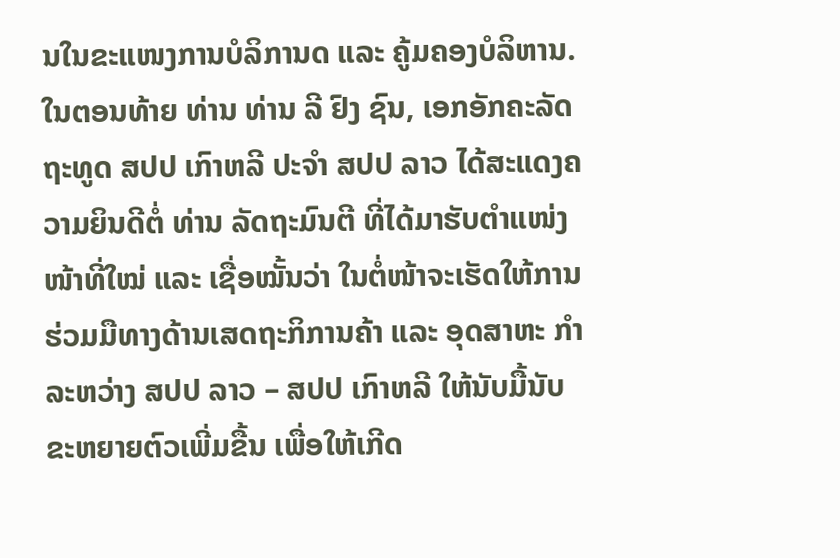ນໃນຂະແໜງການບໍລິການດ ແລະ ຄູ້ມຄອງບໍລິຫານ.
ໃນຕອນທ້າຍ ທ່ານ ທ່ານ ລີ ຢົງ ຊົນ, ເອກອັກຄະລັດຖະທູດ ສປປ ເກົາຫລີ ປະຈໍາ ສປປ ລາວ ໄດ້ສະແດງຄວາມຍິນດີຕໍ່ ທ່ານ ລັດຖະມົນຕີ ທີ່ໄດ້ມາຮັບຕໍາແໜ່ງໜ້າທີ່ໃໝ່ ແລະ ເຊື່ອໝັ້ນວ່າ ໃນຕໍ່ໜ້າຈະເຮັດໃຫ້ການຮ່ວມມືທາງດ້ານເສດຖະກິການຄ້າ ແລະ ອຸດສາຫະ ກຳ ລະຫວ່າງ ສປປ ລາວ – ສປປ ເກົາຫລີ ໃຫ້ນັບມື້ນັບຂະຫຍາຍຕົວເພີ່ມຂື້ນ ເພື່ອໃຫ້ເກີດ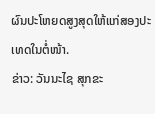ຜົນປະໂຫຍດສູງສຸດໃຫ້ແກ່ສອງປະເທດໃນຕໍ່ໜ້າ.
ຂ່າວ: ວັນນະໄຊ ສຸກຂະ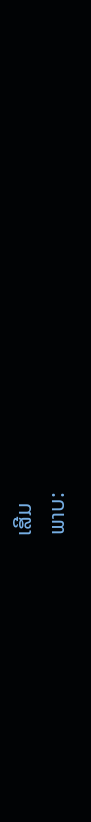ເສີມ
ພາບ: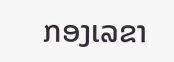ກອງເລຂາ